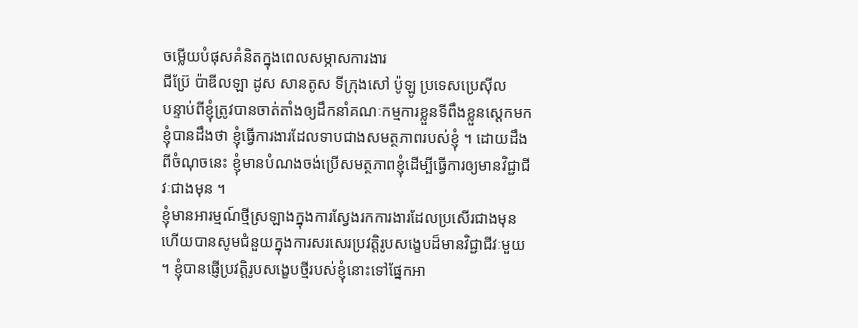ចម្លើយបំផុសគំនិតក្នុងពេលសម្ភាសការងារ
ជីប្រ៊ែ ប៉ាឌីលឡា ដូស សានតូស ទីក្រុងសៅ ប៉ូឡូ ប្រទេសប្រេស៊ីល
បន្ទាប់ពីខ្ញុំត្រូវបានចាត់តាំងឲ្យដឹកនាំគណៈកម្មការខ្លួនទីពឹងខ្លួនស្តេកមក ខ្ញុំបានដឹងថា ខ្ញុំធ្វើការងារដែលទាបជាងសមត្ថភាពរបស់ខ្ញុំ ។ ដោយដឹងពីចំណុចនេះ ខ្ញុំមានបំណងចង់ប្រើសមត្ថភាពខ្ញុំដើម្បីធ្វើការឲ្យមានវិជ្ជាជីវៈជាងមុន ។
ខ្ញុំមានអារម្មណ៍ថ្មីស្រឡាងក្នុងការស្វែងរកការងារដែលប្រសើរជាងមុន ហើយបានសូមជំនួយក្នុងការសរសេរប្រវត្តិរូបសង្ខេបដ៏មានវិជ្ជាជីវៈមួយ ។ ខ្ញុំបានផ្ញើប្រវត្តិរូបសង្ខេបថ្មីរបស់ខ្ញុំនោះទៅផ្នែកអា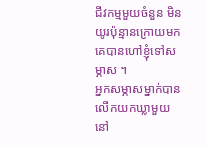ជីវកម្មមួយចំនួន មិនយូរប៉ុន្មានក្រោយមកគេបានហៅខ្ញុំទៅសម្ភាស ។
អ្នកសម្ភាសម្នាក់បានលើកយកឃ្លាមួយនៅ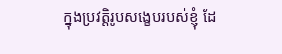ក្នុងប្រវត្តិរូបសង្ខេបរបស់ខ្ញុំ ដែ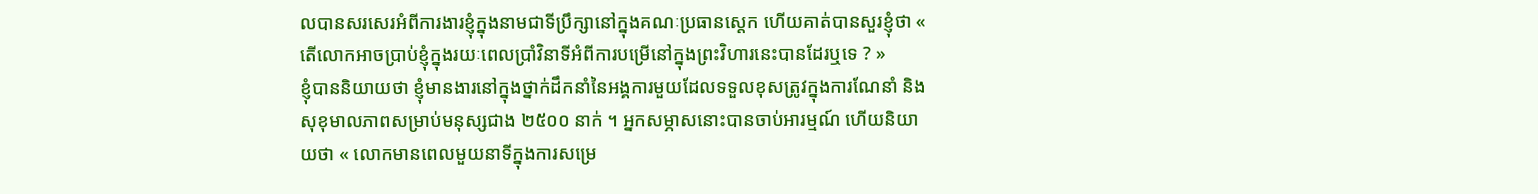លបានសរសេរអំពីការងារខ្ញុំក្នុងនាមជាទីប្រឹក្សានៅក្នុងគណៈប្រធានស្តេក ហើយគាត់បានសួរខ្ញុំថា « តើលោកអាចប្រាប់ខ្ញុំក្នុងរយៈពេលប្រាំវិនាទីអំពីការបម្រើនៅក្នុងព្រះវិហារនេះបានដែរឬទេ ? »
ខ្ញុំបាននិយាយថា ខ្ញុំមានងារនៅក្នុងថ្នាក់ដឹកនាំនៃអង្គការមួយដែលទទួលខុសត្រូវក្នុងការណែនាំ និងសុខុមាលភាពសម្រាប់មនុស្សជាង ២៥០០ នាក់ ។ អ្នកសម្ភាសនោះបានចាប់អារម្មណ៍ ហើយនិយាយថា « លោកមានពេលមួយនាទីក្នុងការសម្រេ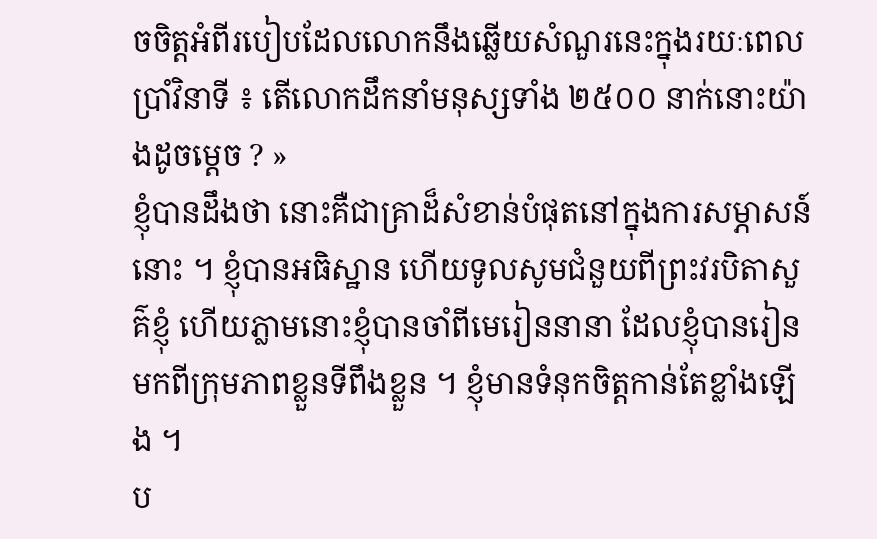ចចិត្តអំពីរបៀបដែលលោកនឹងឆ្លើយសំណួរនេះក្នុងរយៈពេលប្រាំវិនាទី ៖ តើលោកដឹកនាំមនុស្សទាំង ២៥០០ នាក់នោះយ៉ាងដូចម្តេច ? »
ខ្ញុំបានដឹងថា នោះគឺជាគ្រាដ៏សំខាន់បំផុតនៅក្នុងការសម្ភាសន៍នោះ ។ ខ្ញុំបានអធិស្ឋាន ហើយទូលសូមជំនួយពីព្រះវរបិតាសួគ៌ខ្ញុំ ហើយភ្លាមនោះខ្ញុំបានចាំពីមេរៀននានា ដែលខ្ញុំបានរៀនមកពីក្រុមភាពខ្លួនទីពឹងខ្លួន ។ ខ្ញុំមានទំនុកចិត្តកាន់តែខ្លាំងឡើង ។
ប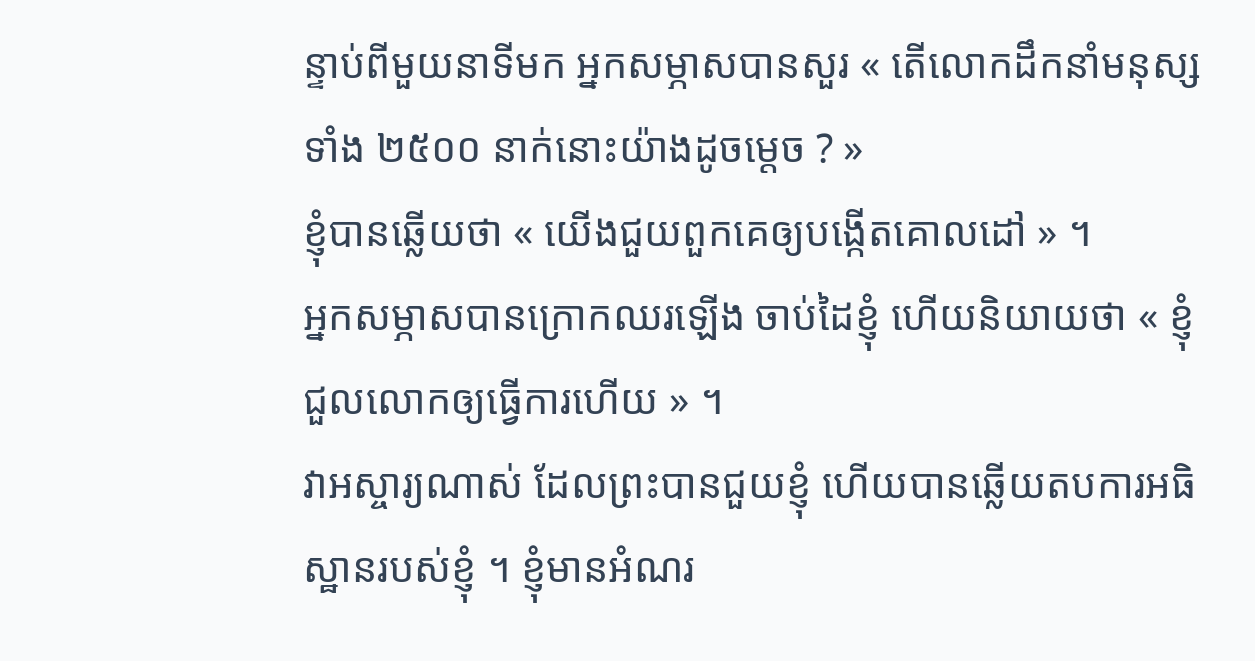ន្ទាប់ពីមួយនាទីមក អ្នកសម្ភាសបានសួរ « តើលោកដឹកនាំមនុស្សទាំង ២៥០០ នាក់នោះយ៉ាងដូចម្តេច ? »
ខ្ញុំបានឆ្លើយថា « យើងជួយពួកគេឲ្យបង្កើតគោលដៅ » ។
អ្នកសម្ភាសបានក្រោកឈរឡើង ចាប់ដៃខ្ញុំ ហើយនិយាយថា « ខ្ញុំជួលលោកឲ្យធ្វើការហើយ » ។
វាអស្ចារ្យណាស់ ដែលព្រះបានជួយខ្ញុំ ហើយបានឆ្លើយតបការអធិស្ឋានរបស់ខ្ញុំ ។ ខ្ញុំមានអំណរ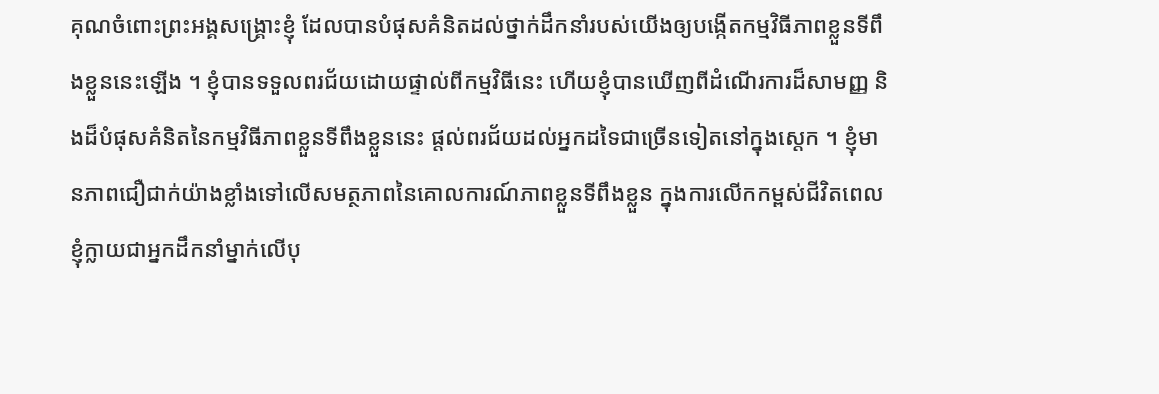គុណចំពោះព្រះអង្គសង្គ្រោះខ្ញុំ ដែលបានបំផុសគំនិតដល់ថ្នាក់ដឹកនាំរបស់យើងឲ្យបង្កើតកម្មវិធីភាពខ្លួនទីពឹងខ្លួននេះឡើង ។ ខ្ញុំបានទទួលពរជ័យដោយផ្ទាល់ពីកម្មវិធីនេះ ហើយខ្ញុំបានឃើញពីដំណើរការដ៏សាមញ្ញ និងដ៏បំផុសគំនិតនៃកម្មវិធីភាពខ្លួនទីពឹងខ្លួននេះ ផ្តល់ពរជ័យដល់អ្នកដទៃជាច្រើនទៀតនៅក្នុងស្តេក ។ ខ្ញុំមានភាពជឿជាក់យ៉ាងខ្លាំងទៅលើសមត្ថភាពនៃគោលការណ៍ភាពខ្លួនទីពឹងខ្លួន ក្នុងការលើកកម្ពស់ជីវិតពេលខ្ញុំក្លាយជាអ្នកដឹកនាំម្នាក់លើបុ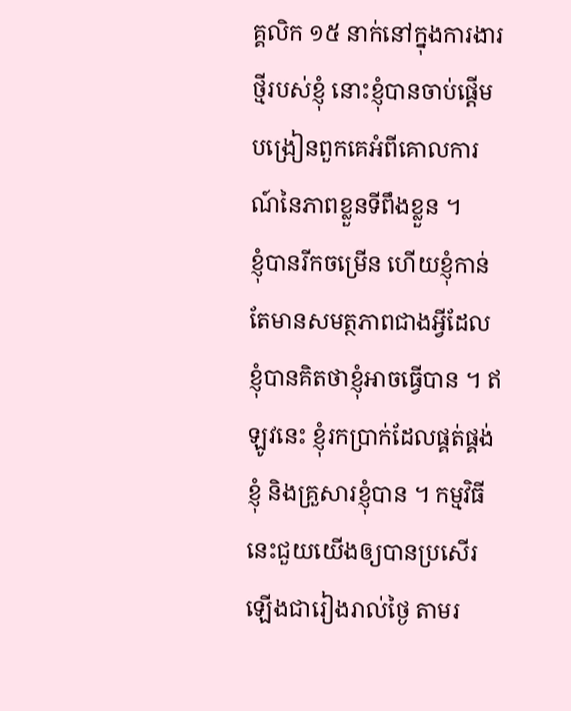គ្គលិក ១៥ នាក់នៅក្នុងការងារថ្មីរបស់ខ្ញុំ នោះខ្ញុំបានចាប់ផ្តើមបង្រៀនពួកគេអំពីគោលការណ៍នៃភាពខ្លួនទីពឹងខ្លួន ។
ខ្ញុំបានរីកចម្រើន ហើយខ្ញុំកាន់តែមានសមត្ថភាពជាងអ្វីដែលខ្ញុំបានគិតថាខ្ញុំអាចធ្វើបាន ។ ឥឡូវនេះ ខ្ញុំរកប្រាក់ដែលផ្គត់ផ្គង់ខ្ញុំ និងគ្រួសារខ្ញុំបាន ។ កម្មវិធីនេះជួយយើងឲ្យបានប្រសើរឡើងជារៀងរាល់ថ្ងៃ តាមរ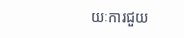យៈការជួយ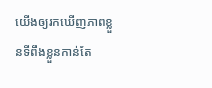យើងឲ្យរកឃើញភាពខ្លួនទីពឹងខ្លួនកាន់តែ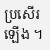ប្រសើរឡើង ។